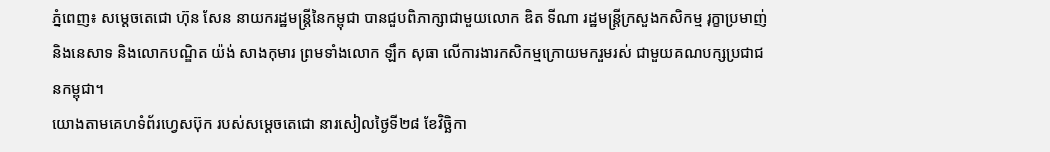ភ្នំពេញ៖ សម្ដេចតេជោ ហ៊ុន សែន នាយករដ្ឋមន្ដ្រីនៃកម្ពុជា បានជួបពិភាក្សាជាមួយលោក ឌិត ទីណា រដ្ឋមន្ត្រីក្រសួងកសិកម្ម រុក្ខាប្រមាញ់ និងនេសាទ និងលោកបណ្ឌិត យ៉ង់ សាងកុមារ ព្រមទាំងលោក ឡឹក សុធា លើការងារកសិកម្មក្រោយមករួមរស់ ជាមួយគណបក្សប្រជាជនកម្ពុជា។
យោងតាមគេហទំព័រហ្វេសប៊ុក របស់សម្ដេចតេជោ នារសៀលថ្ងៃទី២៨ ខែវិច្ឆិកា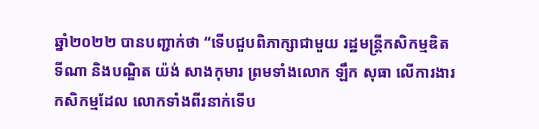ឆ្នាំ២០២២ បានបញ្ជាក់ថា “ទើបជួបពិភាក្សាជាមួយ រដ្ឋមន្ត្រីកសិកម្មឌិត ទីណា និងបណ្ឌិត យ៉ង់ សាងកុមារ ព្រមទាំងលោក ឡឹក សុធា លើការងារកសិកម្មដែល លោកទាំងពីរនាក់ទើប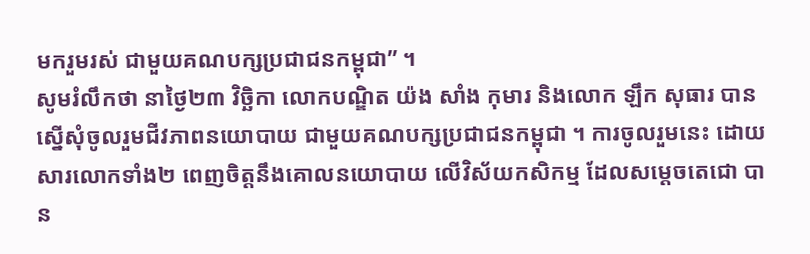មករួមរស់ ជាមួយគណបក្សប្រជាជនកម្ពុជា” ។
សូមរំលឹកថា នាថ្ងៃ២៣ វិច្ឆិកា លោកបណ្ឌិត យ៉ង សាំង កុមារ និងលោក ឡឹក សុធារ បានស្នើសុំចូលរួមជីវភាពនយោបាយ ជាមួយគណបក្សប្រជាជនកម្ពុជា ។ ការចូលរួមនេះ ដោយសារលោកទាំង២ ពេញចិត្តនឹងគោលនយោបាយ លើវិស័យកសិកម្ម ដែលសម្តេចតេជោ បាន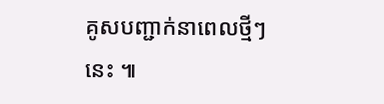គូសបញ្ជាក់នាពេលថ្មីៗនេះ ៕